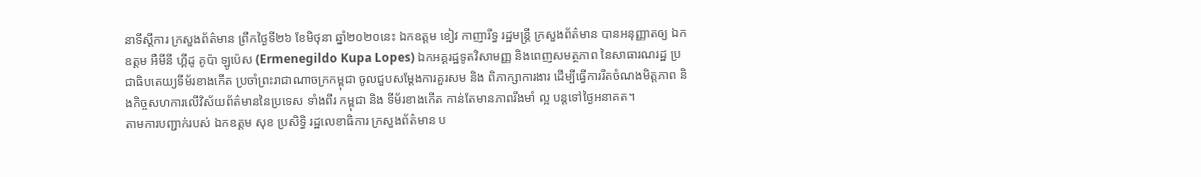នាទីស្តីការ ក្រសួងព័ត៌មាន ព្រឹកថ្ងៃទី២៦ ខែមិថុនា ឆ្នាំ២០២០នេះ ឯកឧត្តម ខៀវ កាញារីទ្ធ រដ្ឋមន្ត្រី ក្រសួងព័ត៌មាន បានអនុញ្ញាតឲ្យ ឯកឧត្តម អឺមីនី ហ្គីដូ គូប៉ា ឡូប៉េស (Ermenegildo Kupa Lopes) ឯកអគ្គរដ្ឋទូតវិសាមញ្ញ និងពេញសមត្ថភាព នៃសាធារណរដ្ឋ ប្រជាធិបតេយ្យទីម័រខាងកើត ប្រចាំព្រះរាជាណាចក្រកម្ពុជា ចូលជួបសម្តែងការគួរសម និង ពិភាក្សាការងារ ដើម្បីធ្វើការរឹតចំណងមិត្តភាព និងកិច្ចសហការលើវិស័យព័ត៌មាននៃប្រទេស ទាំងពីរ កម្ពុជា និង ទីម័រខាងកើត កាន់តែមានភាពរឹងមាំ ល្អ បន្តទៅថ្ងៃអនាគត។
តាមការបញ្ជាក់របស់ ឯកឧត្តម សុខ ប្រសិទ្ធិ រដ្ឋលេខាធិការ ក្រសួងព័ត៌មាន ប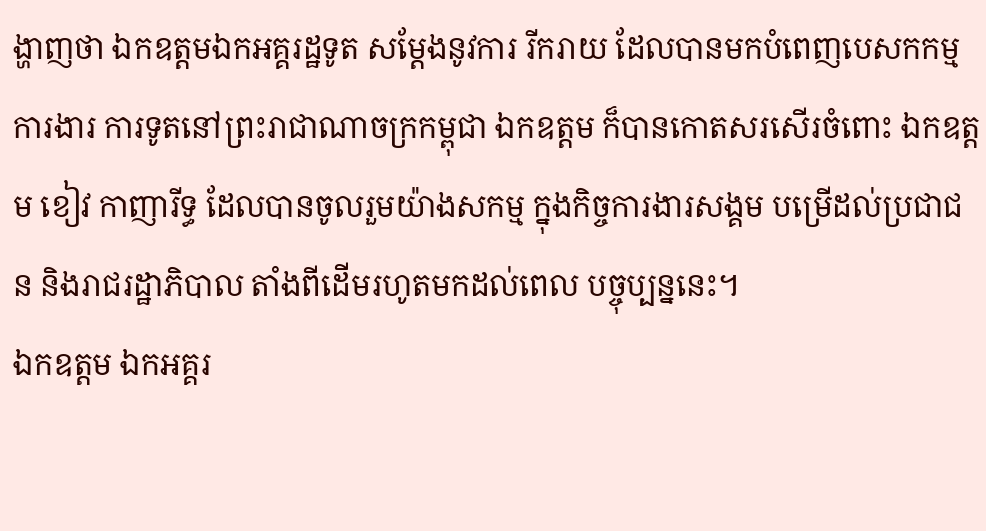ង្ហាញថា ឯកឧត្តមឯកអគ្គរដ្ឋទូត សម្ដែងនូវការ រីករាយ ដែលបានមកបំពេញបេសកកម្មការងារ ការទូតនៅព្រះរាជាណាចក្រកម្ពុជា ឯកឧត្តម ក៏បានកោតសរសើរចំពោះ ឯកឧត្តម ខៀវ កាញារីទ្ធ ដែលបានចូលរួមយ៉ាងសកម្ម ក្នុងកិច្ចការងារសង្គម បម្រើដល់ប្រជាជន និងរាជរដ្ឋាភិបាល តាំងពីដើមរហូតមកដល់ពេល បច្ចុប្បន្ននេះ។
ឯកឧត្តម ឯកអគ្គរ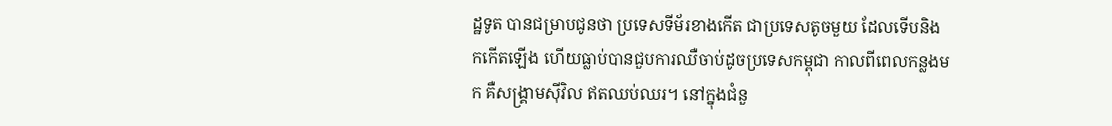ដ្ឋទូត បានជម្រាបជូនថា ប្រទេសទីម័រខាងកើត ជាប្រទេសតូចមួយ ដែលទើបនិងកកើតឡើង ហើយធ្លាប់បានជួបការឈឺចាប់ដូចប្រទេសកម្ពុជា កាលពីពេលកន្លងមក គឺសង្គ្រាមស៊ីវិល ឥតឈប់ឈរ។ នៅក្នុងជំនួ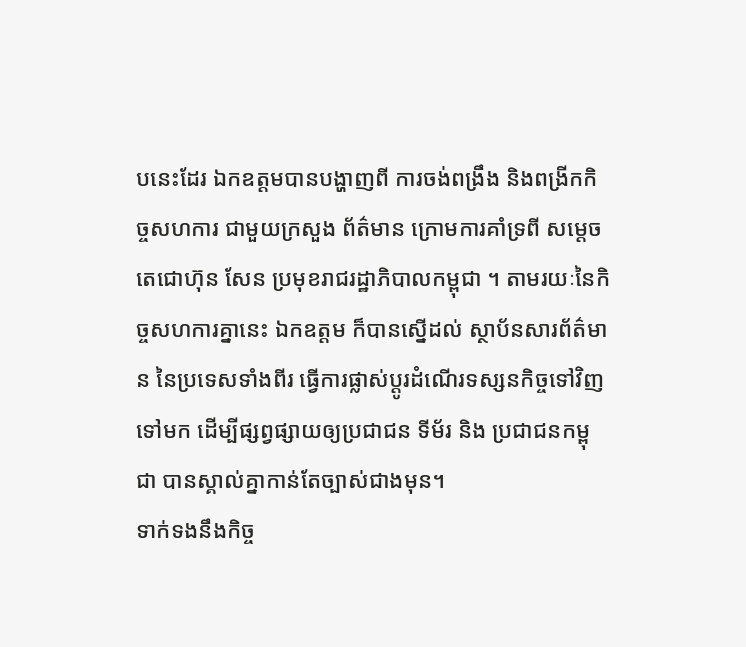បនេះដែរ ឯកឧត្តមបានបង្ហាញពី ការចង់ពង្រឹង និងពង្រីកកិច្ចសហការ ជាមួយក្រសួង ព័ត៌មាន ក្រោមការគាំទ្រពី សម្តេចតេជោហ៊ុន សែន ប្រមុខរាជរដ្ឋាភិបាលកម្ពុជា ។ តាមរយៈនៃកិច្ចសហការគ្នានេះ ឯកឧត្តម ក៏បានស្នើដល់ ស្ថាប័នសារព័ត៌មាន នៃប្រទេសទាំងពីរ ធ្វើការផ្លាស់ប្តូរដំណើរទស្សនកិច្ចទៅវិញទៅមក ដើម្បីផ្សព្វផ្សាយឲ្យប្រជាជន ទីម័រ និង ប្រជាជនកម្ពុជា បានស្គាល់គ្នាកាន់តែច្បាស់ជាងមុន។
ទាក់ទងនឹងកិច្ច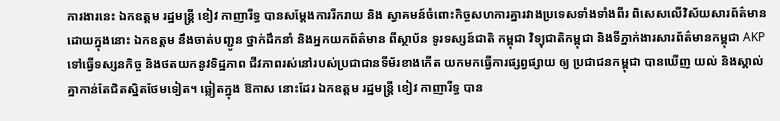ការងារនេះ ឯកឧត្តម រដ្ឋមន្រ្តី ខៀវ កាញារីទ្ធ បានសម្ដែងការរីករាយ និង ស្វាគមន៍ចំពោះកិច្ចសហការគ្នារវាងប្រទេសទាំងទាំងពីរ ពិសេសលើវិស័យសារព័ត៌មាន ដោយក្នុងនោះ ឯកឧត្តម នឹងចាត់បញ្ជូន ថ្នាក់ដឹកនាំ និងអ្នកយកព័ត៌មាន ពីស្ថាប័ន ទូរទស្សន៍ជាតិ កម្ពុជា វិទ្យុជាតិកម្ពុជា និងទីភ្នាក់ងារសារព័ត៌មានកម្ពុជា AKP ទៅធ្វើទស្សនកិច្ច និងថតយកនូវទិដ្ឋភាព ជីវភាពរស់នៅរបស់ប្រជាជានទីម័រខាងកើត យកមកធ្វើការផ្សព្វផ្សាយ ឲ្យ ប្រជាជនកម្ពុជា បានឃើញ យល់ និងស្គាល់គ្នាកាន់តែជិតស្និតថែមទៀត។ ឆ្លៀតក្នុង ឱកាស នោះដែរ ឯកឧត្តម រដ្ឋមន្រ្តី ខៀវ កាញារីទ្ធ បាន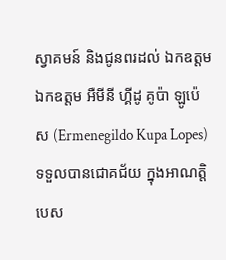ស្វាគមន៍ និងជូនពរដល់ ឯកឧត្តម ឯកឧត្តម អឺមីនី ហ្គីដូ គូប៉ា ឡូប៉េស (Ermenegildo Kupa Lopes) ទទួលបានជោគជ័យ ក្នុងអាណត្តិបេស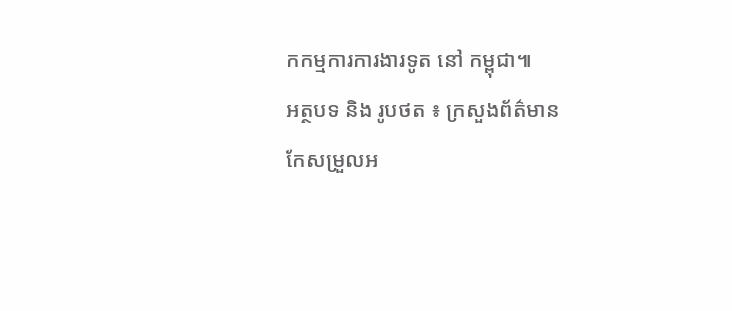កកម្មការការងារទូត នៅ កម្ពុជា៕
អត្ថបទ និង រូបថត ៖ ក្រសួងព័ត៌មាន
កែសម្រួលអ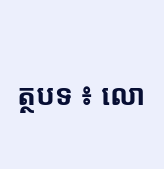ត្ថបទ ៖ លោ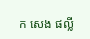ក សេង ផល្លី